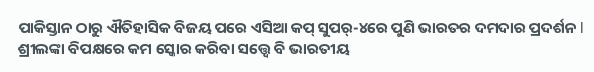ପାକିସ୍ତାନ ଠାରୁ ଐତିହାସିକ ବିଜୟ ପରେ ଏସିଆ କପ୍ ସୁପର୍-୪ରେ ପୁଣି ଭାରତର ଦମଦାର ପ୍ରଦର୍ଶନ l ଶ୍ରୀଲଙ୍କା ବିପକ୍ଷରେ କମ ସ୍କୋର କରିବା ସତ୍ତ୍ୱେ ବି ଭାରତୀୟ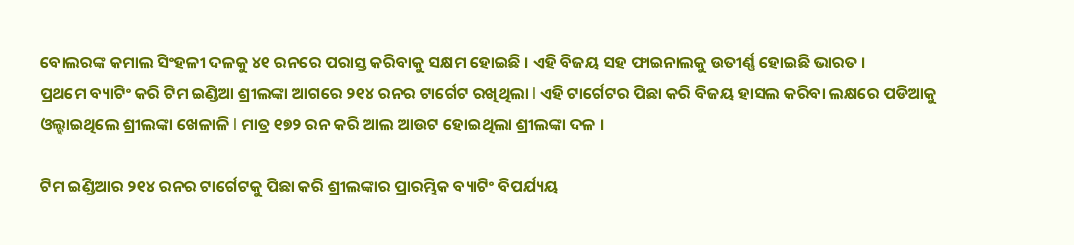ବୋଲରଙ୍କ କମାଲ ସିଂହଳୀ ଦଳକୁ ୪୧ ରନରେ ପରାସ୍ତ କରିବାକୁ ସକ୍ଷମ ହୋଇଛି । ଏହି ବିଜୟ ସହ ଫାଇନାଲକୁ ଉତୀର୍ଣ୍ଣ ହୋଇଛି ଭାରତ ।
ପ୍ରଥମେ ବ୍ୟାଟିଂ କରି ଟିମ ଇଣ୍ଡିଆ ଶ୍ରୀଲଙ୍କା ଆଗରେ ୨୧୪ ରନର ଟାର୍ଗେଟ ରଖିଥିଲା l ଏହି ଟାର୍ଗେଟର ପିଛା କରି ବିଜୟ ହାସଲ କରିବା ଲକ୍ଷରେ ପଡିଆକୁ ଓଲ୍ହାଇଥିଲେ ଶ୍ରୀଲଙ୍କା ଖେଳାଳି l ମାତ୍ର ୧୭୨ ରନ କରି ଆଲ ଆଉଟ ହୋଇଥିଲା ଶ୍ରୀଲଙ୍କା ଦଳ ।

ଟିମ ଇଣ୍ଡିଆର ୨୧୪ ରନର ଟାର୍ଗେଟକୁ ପିଛା କରି ଶ୍ରୀଲଙ୍କାର ପ୍ରାରମ୍ଭିକ ବ୍ୟାଟିଂ ବିପର୍ଯ୍ୟୟ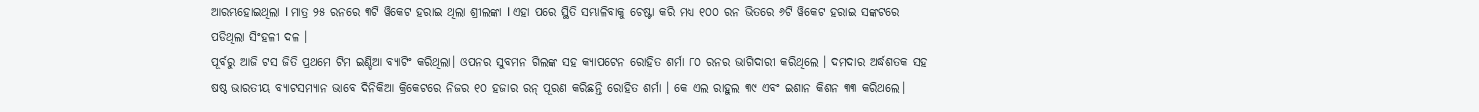ଆରମ୍ଭହୋଇଥିଲା l ମାତ୍ର ୨୫ ରନରେ ୩ଟି ୱିକେଟ ହରାଇ ଥିଲା ଶ୍ରୀଲଙ୍କା l ଏହା ପରେ ସ୍ଥିତି ସମ୍ଭାଳିବାକୁ ଚେଷ୍ଟା କରି ମଧ୍ୟ ୧୦୦ ରନ ଭିତରେ ୬ଟି ୱିକେଟ ହରାଇ ସଙ୍କଟରେ ପଡିଥିଲା ସିଂହଳୀ ଦଳ ।
ପୂର୍ବରୁ ଆଜି ଟସ ଜିତି ପ୍ରଥମେ ଟିମ ଇଣ୍ଡିଆ ବ୍ୟାଟିଂ କରିଥିଲା। ଓପନର ସୁବମନ ଗିଲଙ୍କ ସହ କ୍ୟାପଟେନ ରୋହିତ ଶର୍ମା ୮୦ ରନର ଭାଗିଦାରୀ କରିଥିଲେ । ଦମଦାର ଅର୍ଦ୍ଧଶତକ ସହ ଷଷ୍ଠ ଭାରତୀୟ ବ୍ୟାଟସମ୍ୟାନ ଭାବେ ଦିନିକିଆ କ୍ରିକେଟରେ ନିଜର ୧୦ ହଜାର ରନ୍ ପୂରଣ କରିଛନ୍ତି ରୋହିତ ଶର୍ମା । କେ ଏଲ ରାହୁଲ ୩୯ ଏବଂ ଇଶାନ କିଶନ ୩୩ କରିଥଲେ।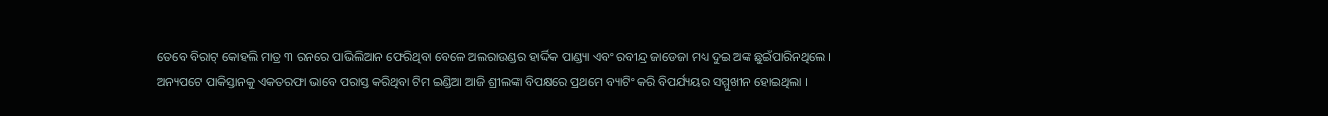ତେବେ ବିରାଟ୍ କୋହଲି ମାତ୍ର ୩ ରନରେ ପାଭିଲିଆନ ଫେରିଥିବା ବେଳେ ଅଲରାଉଣ୍ଡର ହାର୍ଦ୍ଦିକ ପାଣ୍ଡ୍ୟା ଏବଂ ରବୀନ୍ଦ୍ର ଜାଡେଜା ମଧ୍ୟ ଦୁଇ ଅଙ୍କ ଛୁଇଁପାରିନଥିଲେ ।
ଅନ୍ୟପଟେ ପାକିସ୍ତାନକୁ ଏକତରଫା ଭାବେ ପରାସ୍ତ କରିଥିବା ଟିମ ଇଣ୍ଡିଆ ଆଜି ଶ୍ରୀଲଙ୍କା ବିପକ୍ଷରେ ପ୍ରଥମେ ବ୍ୟାଟିଂ କରି ବିପର୍ଯ୍ୟୟର ସମ୍ମୁଖୀନ ହୋଇଥିଲା ।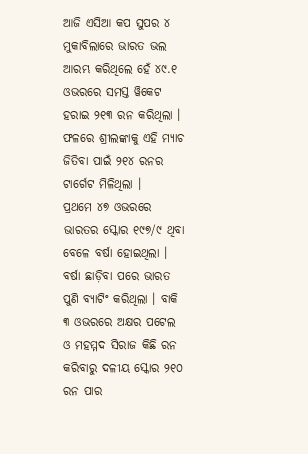ଆଜି ଏସିଆ କପ ସୁପର ୪ ମୁକାବିଲାରେ ଭାରତ ଭଲ ଆରମ୍ଭ କରିଥିଲେ ହେଁ ୪୯.୧ ଓଭରରେ ସମସ୍ତ ୱିକେଟ ହରାଇ ୨୧୩ ରନ କରିଥିଲା । ଫଳରେ ଶ୍ରୀଲଙ୍କାକୁ ଏହି ମ୍ୟାଚ ଜିତିବା ପାଇଁ ୨୧୪ ରନର ଟାର୍ଗେଟ ମିଳିଥିଲା ।
ପ୍ରଥମେ ୪୭ ଓଭରରେ ଭାରତର ସ୍କୋର ୧୯୭/୯ ଥିବା ବେଳେ ବର୍ଷା ହୋଇଥିଲା । ବର୍ଷା ଛାଡ଼ିବା ପରେ ଭାରତ ପୁଣି ବ୍ୟାଟିଂ କରିଥିଲା । ବାକି ୩ ଓଭରରେ ଅକ୍ଷର ପଟେଲ ଓ ମହମ୍ମଦ ସିରାଜ କିଛି ରନ କରିବାରୁ ଦଳୀୟ ସ୍କୋର ୨୧୦ ରନ ପାର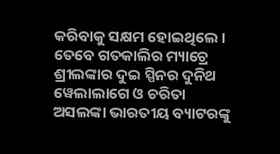କରିବାକୁ ସକ୍ଷମ ହୋଇଥିଲେ ।
ତେବେ ଗତକାଲିର ମ୍ୟାଚ୍ରେ ଶ୍ରୀଲଙ୍କାର ଦୁଇ ସ୍ପିନର ଦୁନିଥ ୱେଲାଲାଗେ ଓ ଚରିତା ଅସଲଙ୍କା ଭାରତୀୟ ବ୍ୟାଟରଙ୍କୁ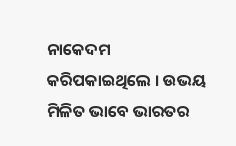ନାକେଦମ କରିପକାଇଥିଲେ । ଉଭୟ ମିଳିତ ଭାବେ ଭାରତର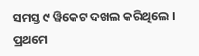ସମସ୍ତ ୯ ୱିକେଟ ଦଖଲ କରିଥିଲେ । ପ୍ରଥମେ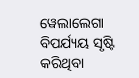ୱେଲାଲେଗା ବିପର୍ଯ୍ୟୟ ସୃଷ୍ଟି କରିଥିବା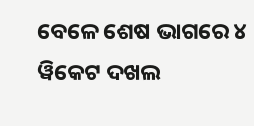ବେଳେ ଶେଷ ଭାଗରେ ୪ ୱିକେଟ ଦଖଲ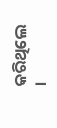କରିଥିଲେ ।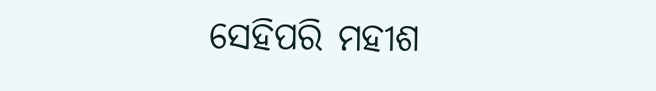ସେହିପରି ମହୀଶ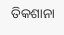ତିକଶାନା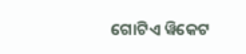ଗୋଟିଏ ୱିକେଟ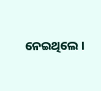ନେଇଥିଲେ ।